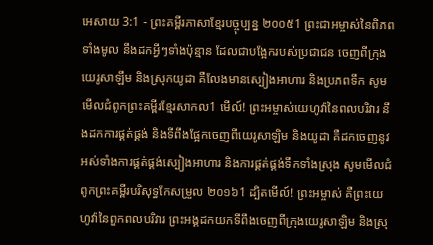អេសាយ 3:1 - ព្រះគម្ពីរភាសាខ្មែរបច្ចុប្បន្ន ២០០៥1 ព្រះជាអម្ចាស់នៃពិភពទាំងមូល នឹងដកអ្វីៗទាំងប៉ុន្មាន ដែលជាបង្អែករបស់ប្រជាជន ចេញពីក្រុងយេរូសាឡឹម និងស្រុកយូដា គឺលែងមានស្បៀងអាហារ និងប្រភពទឹក សូមមើលជំពូកព្រះគម្ពីរខ្មែរសាកល1 មើល៍! ព្រះអម្ចាស់យេហូវ៉ានៃពលបរិវារ នឹងដកការផ្គត់ផ្គង់ និងទីពឹងផ្អែកចេញពីយេរូសាឡិម និងយូដា គឺដកចេញនូវអស់ទាំងការផ្គត់ផ្គង់ស្បៀងអាហារ និងការផ្គត់ផ្គង់ទឹកទាំងស្រុង សូមមើលជំពូកព្រះគម្ពីរបរិសុទ្ធកែសម្រួល ២០១៦1 ដ្បិតមើល៍! ព្រះអម្ចាស់ គឺព្រះយេហូវ៉ានៃពួកពលបរិវារ ព្រះអង្គដកយកទីពឹងចេញពីក្រុងយេរូសាឡិម និងស្រុ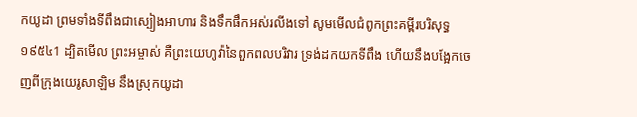កយូដា ព្រមទាំងទីពឹងជាស្បៀងអាហារ និងទឹកផឹកអស់រលីងទៅ សូមមើលជំពូកព្រះគម្ពីរបរិសុទ្ធ ១៩៥៤1 ដ្បិតមើល ព្រះអម្ចាស់ គឺព្រះយេហូវ៉ានៃពួកពលបរិវារ ទ្រង់ដកយកទីពឹង ហើយនឹងបង្អែកចេញពីក្រុងយេរូសាឡិម នឹងស្រុកយូដា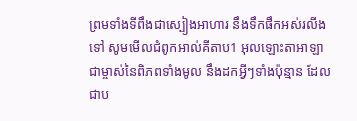ព្រមទាំងទីពឹងជាស្បៀងអាហារ នឹងទឹកផឹកអស់រលីងទៅ សូមមើលជំពូកអាល់គីតាប1 អុលឡោះតាអាឡាជាម្ចាស់នៃពិភពទាំងមូល នឹងដកអ្វីៗទាំងប៉ុន្មាន ដែលជាប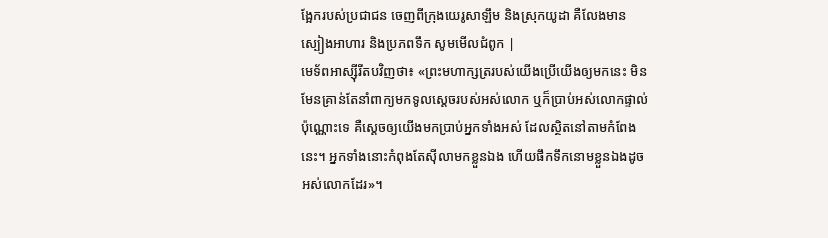ង្អែករបស់ប្រជាជន ចេញពីក្រុងយេរូសាឡឹម និងស្រុកយូដា គឺលែងមានស្បៀងអាហារ និងប្រភពទឹក សូមមើលជំពូក |
មេទ័ពអាស្ស៊ីរីតបវិញថា៖ «ព្រះមហាក្សត្ររបស់យើងប្រើយើងឲ្យមកនេះ មិនមែនគ្រាន់តែនាំពាក្យមកទូលស្ដេចរបស់អស់លោក ឬក៏ប្រាប់អស់លោកផ្ទាល់ប៉ុណ្ណោះទេ គឺស្ដេចឲ្យយើងមកប្រាប់អ្នកទាំងអស់ ដែលស្ថិតនៅតាមកំពែងនេះ។ អ្នកទាំងនោះកំពុងតែស៊ីលាមកខ្លួនឯង ហើយផឹកទឹកនោមខ្លួនឯងដូចអស់លោកដែរ»។